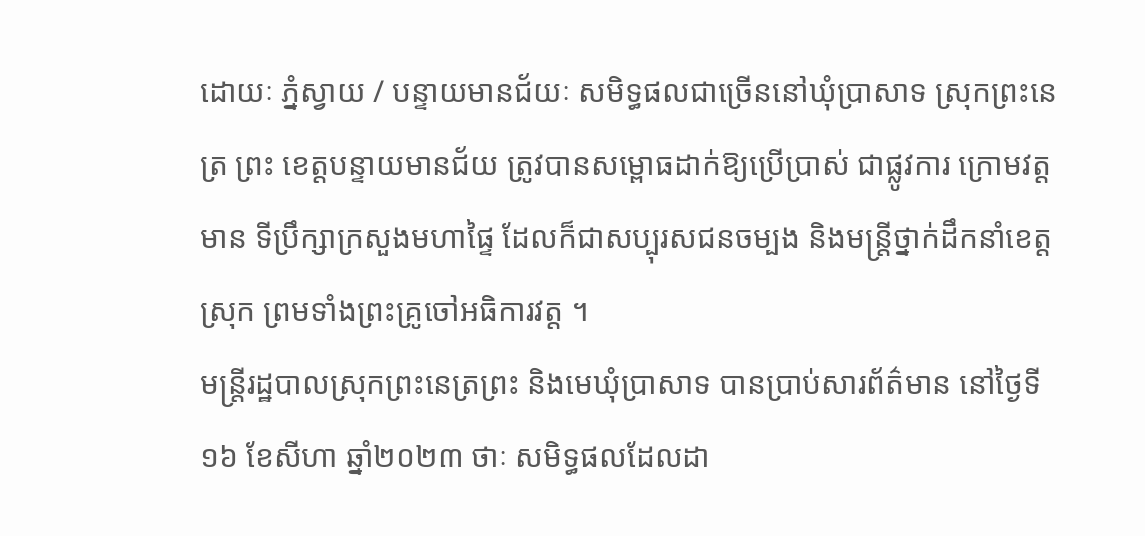ដោយៈ ភ្នំស្វាយ / បន្ទាយមានជ័យៈ សមិទ្ធផលជាច្រើននៅឃុំប្រាសាទ ស្រុកព្រះនេត្រ ព្រះ ខេត្តបន្ទាយមានជ័យ ត្រូវបានសម្ពោធដាក់ឱ្យប្រើប្រាស់ ជាផ្លូវការ ក្រោមវត្តមាន ទីប្រឹក្សាក្រសួងមហាផ្ទៃ ដែលក៏ជាសប្បុរសជនចម្បង និងមន្ត្រីថ្នាក់ដឹកនាំខេត្ត ស្រុក ព្រមទាំងព្រះគ្រូចៅអធិការវត្ត ។
មន្ត្រីរដ្ឋបាលស្រុកព្រះនេត្រព្រះ និងមេឃុំប្រាសាទ បានប្រាប់សារព័ត៌មាន នៅថ្ងៃទី១៦ ខែសីហា ឆ្នាំ២០២៣ ថាៈ សមិទ្ធផលដែលដា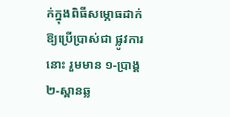ក់ក្នុងពិធីសម្ភោធដាក់ឱ្យប្រើប្រាស់ជា ផ្លូវការនោះ រួមមាន ១-ប្រាង្គ ២-ស្ពានឆ្ល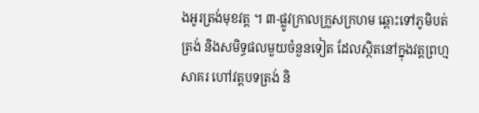ងអូរត្រង់មុខវត្ត ។ ៣-ផ្លូវក្រាលក្រួសក្រហម ឆ្ពោះទៅភូមិបត់ត្រង់ និងសមិទ្ធផលមួយចំនួនទៀត ដែលស្ថិតនៅក្នុងវត្តព្រហ្មសាគរ ហៅវត្តបទត្រង់ និ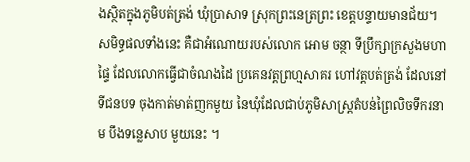ងស្ថិតក្នុងភូមិបត់ត្រង់ ឃុំប្រាសាទ ស្រុកព្រះនេត្រព្រះ ខេត្តបន្ទាយមានជ័យ។
សមិទ្ធផលទាំងនេះ គឺជាអំណោយរបស់លោក អោម ចន្ថា ទីប្រឹក្សាក្រសួងមហាផ្ទៃ ដែលលោកធ្វើជាចំណងដៃ ប្រគេនវត្តព្រហ្មសាគរ ហៅវត្តបត់ត្រង់ ដែលនៅទីជនបទ ចុងកាត់មាត់ញកមួយ នៃឃុំដែលជាប់ភូមិសាស្ត្រតំបន់ព្រៃលិចទឹករនាម បឹងទន្លេសាប មួយនេះ ។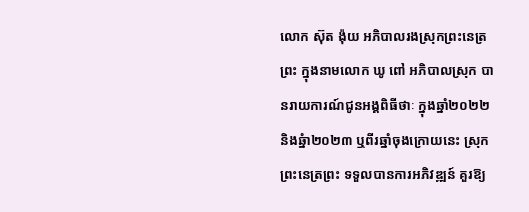លោក ស៊ុត ង៉ុយ អភិបាលរងស្រុកព្រះនេត្រព្រះ ក្នុងនាមលោក ឃូ ពៅ អភិបាលស្រុក បានរាយការណ៍ជូនអង្គពិធីថាៈ ក្នុងឆ្នាំ២០២២ និងឆ្នំា២០២៣ ឬពីរឆ្នាំចុងក្រោយនេះ ស្រុកព្រះនេត្រព្រះ ទទួលបានការអភិវឌ្ឍន៍ គួរឱ្យ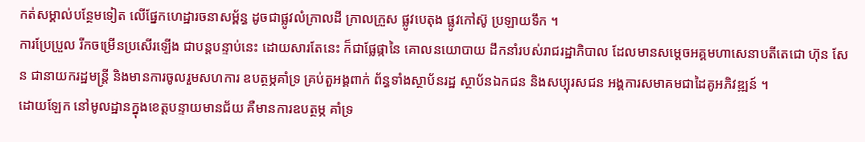កត់សម្គាល់បន្ថែមទៀត លើផ្នែកហេដ្ឋារចនាសម្ព័ន្ធ ដូចជាផ្លូវលំក្រាលដី ក្រាលក្រួស ផ្លូវបេតុង ផ្លូវកៅស៊ូ ប្រឡាយទឹក ។
ការប្រែប្រួល រីកចម្រើនប្រសើរឡើង ជាបន្តបន្ទាប់នេះ ដោយសារតែនេះ ក៏ជាផ្លែផ្កានៃ គោលនយោបាយ ដឹកនាំរបស់រាជរដ្ឋាភិបាល ដែលមានសម្ដេចអគ្គមហាសេនាបតីតេជោ ហ៊ុន សែន ជានាយករដ្ឋមន្ត្រី និងមានការចូលរួមសហការ ឧបត្ថម្ភគាំទ្រ គ្រប់តួអង្គពាក់ ព័ន្ធទាំងស្ថាប័នរដ្ឋ ស្ថាប័នឯកជន និងសប្បុរសជន អង្គការសមាគមជាដៃគូអភិវឌ្ឍន៍ ។
ដោយឡែក នៅមូលដ្ឋានក្នុងខេត្តបន្ទាយមានជ័យ គឺមានការឧបត្ថម្ភ គាំទ្រ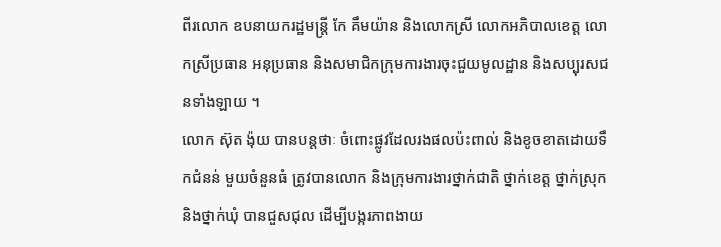ពីរលោក ឧបនាយករដ្ឋមន្ត្រី កែ គឹមយ៉ាន និងលោកស្រី លោកអភិបាលខេត្ត លោកស្រីប្រធាន អនុប្រធាន និងសមាជិកក្រុមការងារចុះជួយមូលដ្ឋាន និងសប្បុរសជនទាំងឡាយ ។
លោក ស៊ុត ង៉ុយ បានបន្តថាៈ ចំពោះផ្លូវដែលរងផលប៉ះពាល់ និងខូចខាតដោយទឹកជំនន់ មួយចំនួនធំ ត្រូវបានលោក និងក្រុមការងារថ្នាក់ជាតិ ថ្នាក់ខេត្ត ថ្នាក់ស្រុក និងថ្នាក់ឃុំ បានជួសជុល ដើម្បីបង្ករភាពងាយ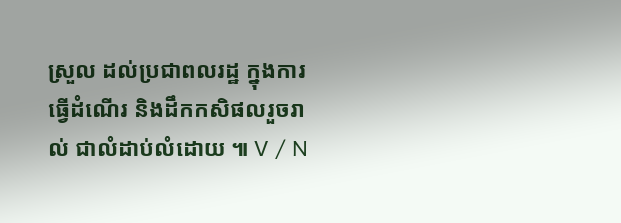ស្រួល ដល់ប្រជាពលរដ្ឋ ក្នុងការធ្វើដំណើរ និងដឹកកសិផលរួចរាល់ ជាលំដាប់លំដោយ ៕ V / N